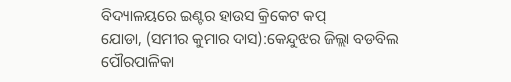ବିଦ୍ୟାଳୟରେ ଇଣ୍ଟର ହାଉସ କ୍ରିକେଟ କପ୍
ଯୋଡା, (ସମୀର କୁମାର ଦାସ):କେନ୍ଦୁଝର ଜିଲ୍ଲା ବଡବିଲ ପୌରପାଳିକା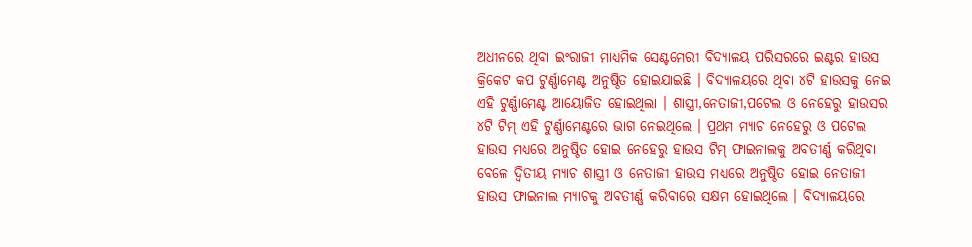ଅଧୀନରେ ଥିବା ଇଂରାଜୀ ମାଧ୍ୟମିକ ସେଣ୍ଟମେରୀ ବିଦ୍ୟାଳୟ ପରିସରରେ ଇଣ୍ଟର ହାଉସ କ୍ରିକେଟ କପ ଟୁର୍ଣ୍ଣାମେଣ୍ଟ ଅନୁଷ୍ଠିତ ହୋଇଯାଇଛି । ବିଦ୍ୟାଳୟରେ ଥିବା ୪ଟି ହାଉସକୁ ନେଇ ଏହି ଟୁର୍ଣ୍ଣାମେଣ୍ଟ ଆୟୋଜିତ ହୋଇଥିଲା । ଶାସ୍ତ୍ରୀ,ନେତାଜୀ,ପଟେଲ ଓ ନେହେରୁ ହାଉସର ୪ଟି ଟିମ୍ ଏହି ଟୁର୍ଣ୍ଣାମେଣ୍ଟରେ ଭାଗ ନେଇଥିଲେ । ପ୍ରଥମ ମ୍ୟାଚ ନେହେରୁ ଓ ପଟେଲ ହାଉସ ମଧ୍ୟରେ ଅନୁଷ୍ଠିତ ହୋଇ ନେହେରୁ ହାଉସ ଟିମ୍ ଫାଇନାଲକୁ ଅବତୀର୍ଣ୍ଣ କରିଥିବା ବେଳେ ଦ୍ୱିତୀୟ ମ୍ୟାଚ ଶାସ୍ତ୍ରୀ ଓ ନେତାଜୀ ହାଉସ ମଧ୍ୟରେ ଅନୁଷ୍ଠିତ ହୋଇ ନେତାଜୀ ହାଉସ ଫାଇନାଲ ମ୍ୟାଚକୁ ଅବତୀର୍ଣ୍ଣ କରିବାରେ ସକ୍ଷମ ହୋଇଥିଲେ । ବିଦ୍ୟାଳୟରେ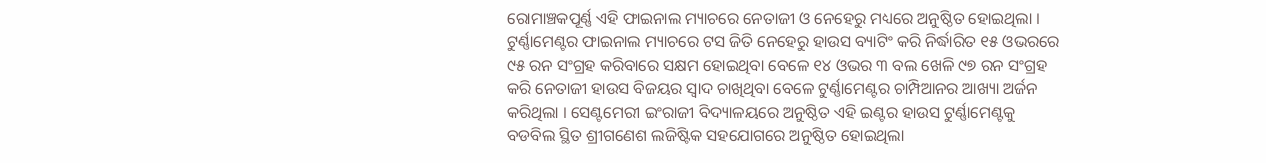ରୋମାଞ୍ଚକପୂର୍ଣ୍ଣ ଏହି ଫାଇନାଲ ମ୍ୟାଚରେ ନେତାଜୀ ଓ ନେହେରୁ ମଧ୍ୟରେ ଅନୁଷ୍ଠିତ ହୋଇଥିଲା । ଟୁର୍ଣ୍ଣାମେଣ୍ଟର ଫାଇନାଲ ମ୍ୟାଚରେ ଟସ ଜିତି ନେହେରୁ ହାଉସ ବ୍ୟାଟିଂ କରି ନିର୍ଦ୍ଧାରିତ ୧୫ ଓଭରରେ ୯୫ ରନ ସଂଗ୍ରହ କରିବାରେ ସକ୍ଷମ ହୋଇଥିବା ବେଳେ ୧୪ ଓଭର ୩ ବଲ ଖେଳି ୯୭ ରନ ସଂଗ୍ରହ କରି ନେତାଜୀ ହାଉସ ବିଜୟର ସ୍ୱାଦ ଚାଖିଥିବା ବେଳେ ଟୁର୍ଣ୍ଣାମେଣ୍ଟର ଚାମ୍ପିଆନର ଆଖ୍ୟା ଅର୍ଜନ କରିଥିଲା । ସେଣ୍ଟମେରୀ ଇଂରାଜୀ ବିଦ୍ୟାଳୟରେ ଅନୁଷ୍ଠିତ ଏହି ଇଣ୍ଟର ହାଉସ ଟୁର୍ଣ୍ଣାମେଣ୍ଟକୁ ବଡବିଲ ସ୍ଥିତ ଶ୍ରୀଗଣେଶ ଲଜିଷ୍ଟିକ ସହଯୋଗରେ ଅନୁଷ୍ଠିତ ହୋଇଥିଲା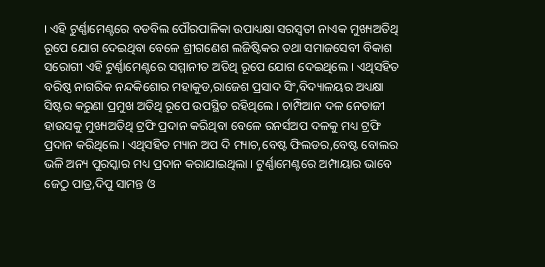। ଏହି ଟୁର୍ଣ୍ଣାମେଣ୍ଟରେ ବଡବିଲ ପୌରପାଳିକା ଉପାଧ୍ୟକ୍ଷା ସରସ୍ୱତୀ ନାଏକ ମୁଖ୍ୟଅତିଥି ରୂପେ ଯୋଗ ଦେଇଥିବା ବେଳେ ଶ୍ରୀଗଣେଶ ଲଜିଷ୍ଟିକର ତଥା ସମାଜସେବୀ ବିକାଶ ସରୋଗୀ ଏହି ଟୁର୍ଣ୍ଣାମେଣ୍ଟରେ ସମ୍ମାନୀତ ଅତିଥି ରୂପେ ଯୋଗ ଦେଇଥିଲେ । ଏଥିସହିତ ବରିଷ୍ଠ ନାଗରିକ ନନ୍ଦକିଶୋର ମହାକୁଡ,ରାଜେଶ ପ୍ରସାଦ ସିଂ,ବିଦ୍ୟାଳୟର ଅଧ୍ୟକ୍ଷା ସିଷ୍ଟର କରୁଣା ପ୍ରମୁଖ ଅତିଥି ରୂପେ ଉପସ୍ଥିତ ରହିଥିଲେ । ଚାମ୍ପିଆନ ଦଳ ନେତାଜୀ ହାଉସକୁ ମୁଖ୍ୟଅତିଥି ଟ୍ରଫି ପ୍ରଦାନ କରିଥିବା ବେଳେ ରନର୍ସଅପ ଦଳକୁ ମଧ୍ୟ ଟ୍ରଫି ପ୍ରଦାନ କରିଥିଲେ । ଏଥିସହିତ ମ୍ୟାନ ଅପ ଦି ମ୍ୟାଚ,ବେଷ୍ଟ ଫିଲଡର,ବେଷ୍ଟ ବୋଲର ଭଳି ଅନ୍ୟ ପୁରସ୍କାର ମଧ୍ୟ ପ୍ରଦାନ କରାଯାଇଥିଲା । ଟୁର୍ଣ୍ଣାମେଣ୍ଟରେ ଅମ୍ପାୟାର ଭାବେ ଜେଠୁ ପାତ୍ର,ଦିପୁ ସାମନ୍ତ ଓ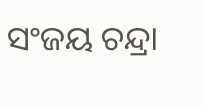ସଂଜୟ ଚନ୍ଦ୍ରା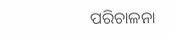ପରିଚାଳନା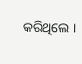କରିଥିଲେ ।